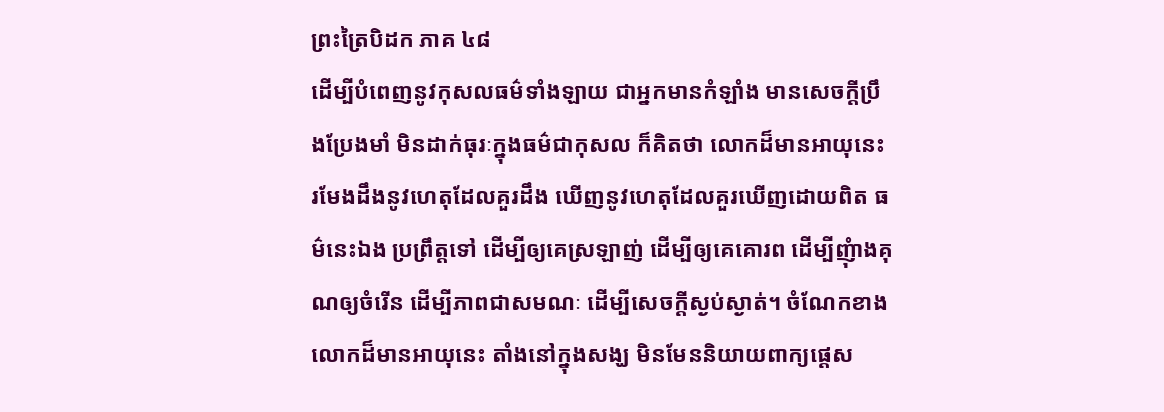ព្រះត្រៃបិដក ភាគ ៤៨
ដើម្បីបំពេញនូវកុសលធម៌ទាំងឡាយ ជាអ្នកមានកំឡាំង មានសេចក្ដីប្រឹងប្រែងមាំ មិនដាក់ធុរៈក្នុងធម៌ជាកុសល ក៏គិតថា លោកដ៏មានអាយុនេះ រមែងដឹងនូវហេតុដែលគួរដឹង ឃើញនូវហេតុដែលគួរឃើញដោយពិត ធម៌នេះឯង ប្រព្រឹត្តទៅ ដើម្បីឲ្យគេស្រឡាញ់ ដើម្បីឲ្យគេគោរព ដើម្បីញុំាងគុណឲ្យចំរើន ដើម្បីភាពជាសមណៈ ដើម្បីសេចក្ដីស្ងប់ស្ងាត់។ ចំណែកខាងលោកដ៏មានអាយុនេះ តាំងនៅក្នុងសង្ឃ មិនមែននិយាយពាក្យផ្ដេស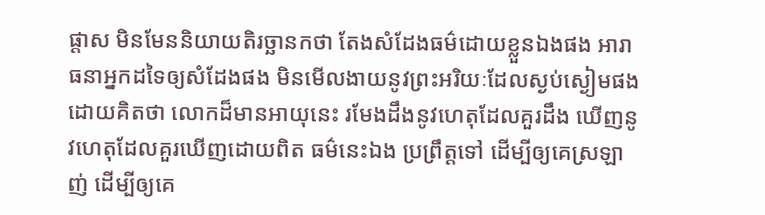ផ្ដាស មិនមែននិយាយតិរច្ឆានកថា តែងសំដែងធម៌ដោយខ្លួនឯងផង អារាធនាអ្នកដទៃឲ្យសំដែងផង មិនមើលងាយនូវព្រះអរិយៈដែលស្ងប់ស្ងៀមផង ដោយគិតថា លោកដ៏មានអាយុនេះ រមែងដឹងនូវហេតុដែលគួរដឹង ឃើញនូវហេតុដែលគួរឃើញដោយពិត ធម៌នេះឯង ប្រព្រឹត្តទៅ ដើម្បីឲ្យគេស្រឡាញ់ ដើម្បីឲ្យគេ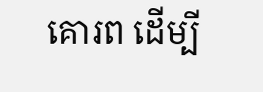គោរព ដើម្បី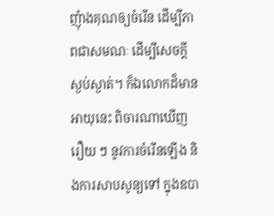ញុំាងគុណឲ្យចំរើន ដើម្បីភាពជាសមណៈ ដើម្បីសេចក្ដីស្ងប់ស្ងាត់។ ក៏ឯលោកដ៏មានអាយុនេះ ពិចារណាឃើញរឿយ ៗ នូវការចំរើនឡើង និងការសាបសូន្យទៅ ក្នុងឧបា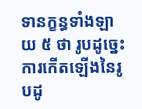ទានក្ខន្ធទាំងឡាយ ៥ ថា រូបដូច្នេះ ការកើតឡើងនៃរូបដូ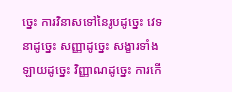ច្នេះ ការវិនាសទៅនៃរូបដូច្នេះ វេទនាដូច្នេះ សញ្ញាដូច្នេះ សង្ខារទាំងឡាយដូច្នេះ វិញ្ញាណដូច្នេះ ការកើ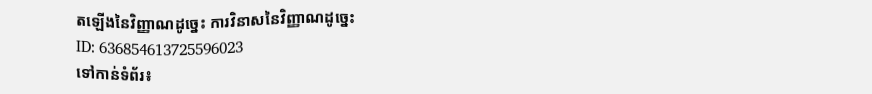តឡើងនៃវិញ្ញាណដូច្នេះ ការវិនាសនៃវិញ្ញាណដូច្នេះ
ID: 636854613725596023
ទៅកាន់ទំព័រ៖